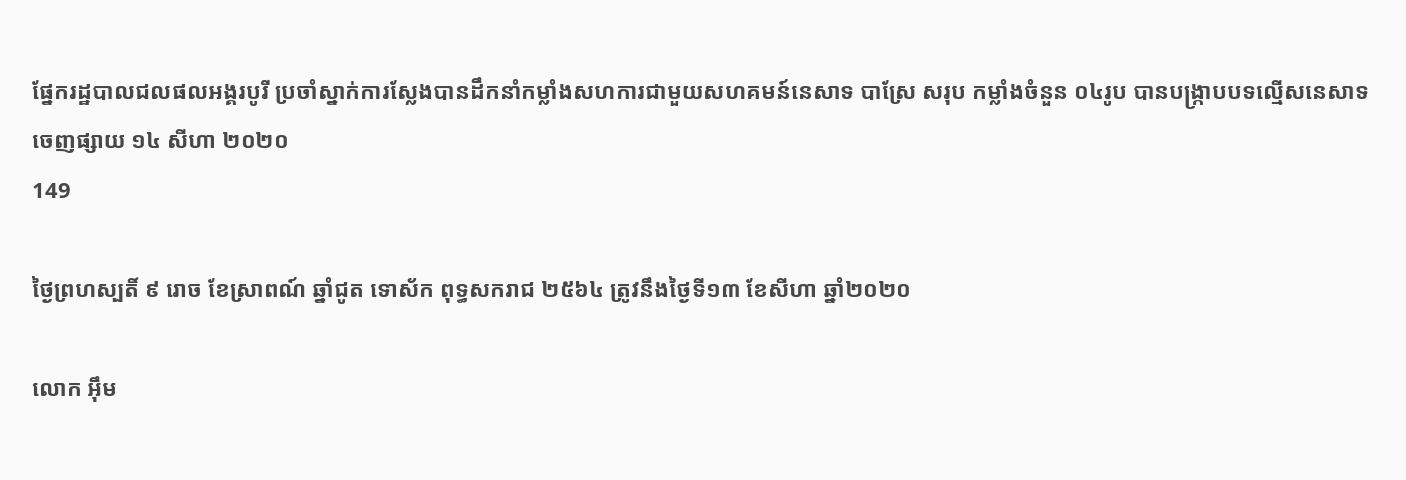ផ្នែករដ្ឋបាលជលផលអង្គរបូរី ប្រចាំស្នាក់ការស្លែងបានដឹកនាំកម្លាំងសហការជាមួយសហគមន៍នេសាទ បាស្រែ សរុប កម្លាំងចំនួន ០៤រូប បានបង្ក្រាបបទល្មើសនេសាទ
ចេញផ្សាយ ១៤ សីហា ២០២០
149

ថ្ងៃព្រហស្បតិ៍ ៩ រោច ខែស្រាពណ៍ ឆ្នាំជូត ទោស័ក ពុទ្ធសករាជ ២៥៦៤ ត្រូវនឹងថ្ងៃទី១៣ ខែសីហា ឆ្នាំ២០២០

លោក អុឹម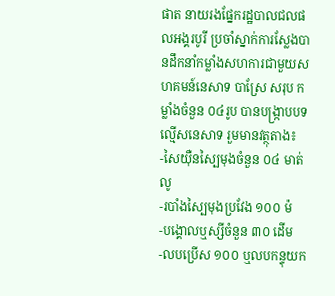ផាត នាយរងផ្នែករដ្ឋបាលជលផលអង្គរបូរី ប្រចាំស្នាក់ការស្លែងបានដឹកនាំកម្លាំងសហការជាមួយសហគមន៍នេសាទ បាស្រែ សរុប កម្លាំងចំនួន ០៤រូប បានបង្ក្រាបបទល្មើសនេសាទ រួមមានវត្ថុតាង៖
-សៃយ៉ឺនស្បៃមុងចំនួន ០៤ មាត់លូ
-របាំងស្បៃមុងប្រវែង ១០០ ម៉
-បង្គោលឬស្សីចំនួន ៣០ ដើម
-លបប្រើស ១០០ ឬលបកន្ទុយក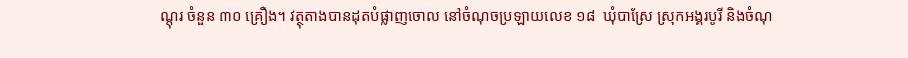ណ្តុរ ចំនួន ៣០ គ្រឿង។ វត្ថុតាងបានដុតបំផ្លាញចោល នៅចំណុចប្រឡាយលេខ ១៨  ឃុំបាស្រែ ស្រុកអង្គរបូរី និងចំណុ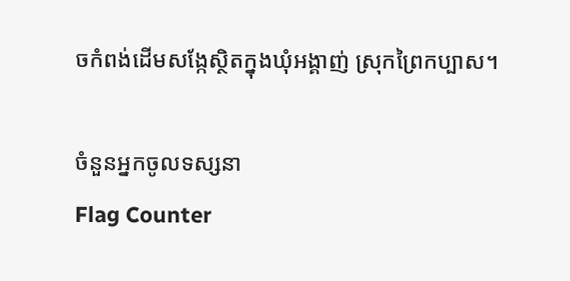ចកំពង់ដើមសង្កែស្ថិតក្នុងឃុំអង្គាញ់ ស្រុកព្រៃកប្បាស។

ចំនួនអ្នកចូលទស្សនា
Flag Counter